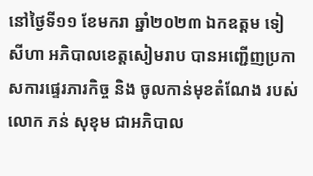នៅថ្ងៃទី១១ ខែមករា ឆ្នាំ២០២៣ ឯកឧត្តម ទៀ សីហា អភិបាលខេត្តសៀមរាប បានអញ្ជើញប្រកាសការផ្ទេរភារកិច្ច និង ចូលកាន់មុខតំណែង របស់លោក ភន់ សុខុម ជាអភិបាល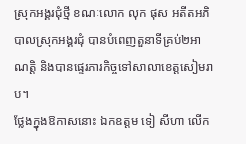ស្រុកអង្គរជុំថ្មី ខណៈលោក លុក ផុស អតីតអភិបាលស្រុកអង្គរជុំ បានបំពេញតួនាទីគ្រប់២អាណត្តិ និងបានផ្ទេរភារកិច្ចទៅសាលាខេត្តសៀមរាប។
ថ្លែងក្នុងឱកាសនោះ ឯកឧត្តម ទៀ សីហា លើក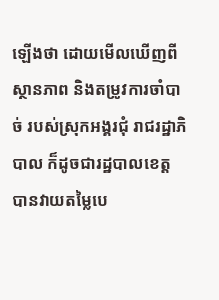ឡើងថា ដោយមើលឃើញពីស្ថានភាព និងតម្រូវការចាំបាច់ របស់ស្រុកអង្គរជុំ រាជរដ្ឋាភិបាល ក៏ដូចជារដ្ឋបាលខេត្ត បានវាយតម្លៃបេ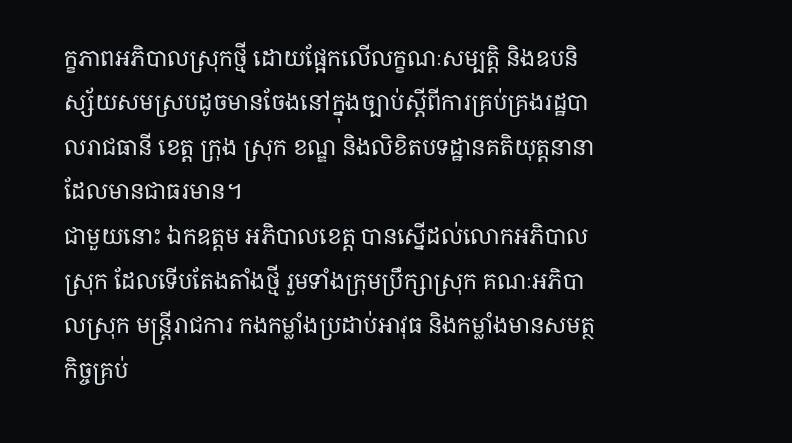ក្ខភាពអភិបាលស្រុកថ្មី ដោយផ្អែកលើលក្ខណៈសម្បត្តិ និងឧបនិស្ស័យសមស្របដូចមានចែងនៅក្នុងច្បាប់ស្តីពីការគ្រប់គ្រងរដ្ឋបាលរាជធានី ខេត្ត ក្រុង ស្រុក ខណ្ឌ និងលិខិតបទដ្ឋានគតិយុត្តនានា ដែលមានជាធរមាន។
ជាមួយនោះ ឯកឧត្តម អភិបាលខេត្ត បានស្នើដល់លោកអភិបាលស្រុក ដែលទើបតែងតាំងថ្មី រួមទាំងក្រុមប្រឹក្សាស្រុក គណៈអភិបាលស្រុក មន្រ្តីរាជការ កងកម្លាំងប្រដាប់អាវុធ និងកម្លាំងមានសមត្ថកិច្ចគ្រប់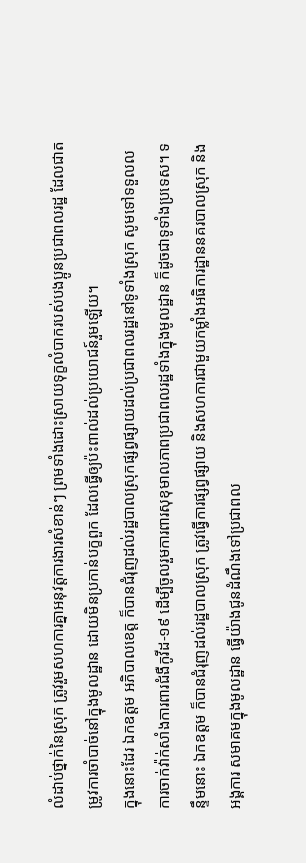លំដាប់ថ្នាក់នៃស្រុក ត្រូវរួមសហការគ្នាអនុវត្តការងារសំខាន់ៗ ព្រមទាំងដោះស្រាយទុក្ខលំបាករបស់បងប្អូនប្រជាពលរដ្ឋ ដែលជាតម្រូវការចាំបាច់នៅក្នុងមូលដ្ឋាន ដោយមិនប្រកាន់បក្ខពួក ដែលធ្វើឲ្យប៉ះពាល់ដល់ប្រយោជន៍រួមឡើយ។
ក្នុងនោះដែរ ឯកឧត្តម អភិបាលខេត្ត ក៏បានជំរុញដល់រដ្ឋបាលស្រុកផ្សព្វផ្សាយដល់ប្រជាពលរដ្ឋនៅទូទាំងស្រុក សូមទៅទទួលលការចាក់វ៉ាក់សាំងការពារជំងឺកូវីដ-១៩ ដើម្បីចូលរួមការពារសុខុមាលភាពប្រជាពលរដ្ឋទាំងក្នុងមូលដ្ឋាន ក៏ដូចជាទូទាំងប្រទេស។ ទន្ទឹមនោះ ឯកឧត្តម ក៏បានជំរុញដល់រដ្ឋបាលស្រុក ត្រូវធ្វើការផ្សព្វផ្សាយ និងសហការជាមួយកម្លាំងអធិការដ្ឋាននគរបាលស្រុក និងអង្គការ សមាគមក្នុងមូលដ្ឋាន ធ្វើយ៉ាងជូនដំណឹងទៅប្រជាពល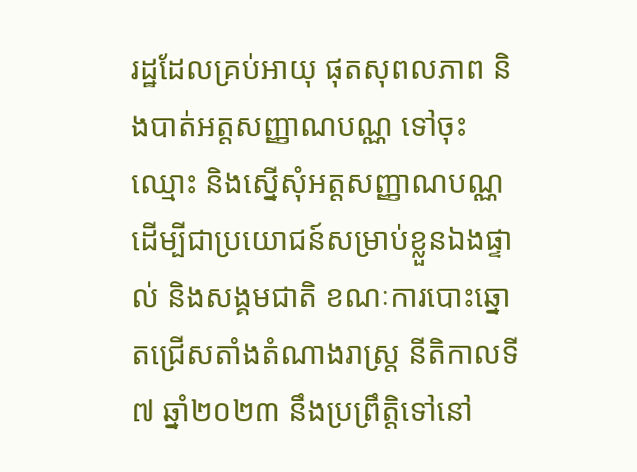រដ្ឋដែលគ្រប់អាយុ ផុតសុពលភាព និងបាត់អត្តសញ្ញាណបណ្ណ ទៅចុះឈ្មោះ និងស្នើសុំអត្តសញ្ញាណបណ្ណ ដើម្បីជាប្រយោជន៍សម្រាប់ខ្លួនឯងផ្ទាល់ និងសង្គមជាតិ ខណៈការបោះឆ្នោតជ្រើសតាំងតំណាងរាស្ត្រ នីតិកាលទី៧ ឆ្នាំ២០២៣ នឹងប្រព្រឹត្តិទៅនៅ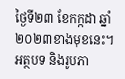ថ្ងៃទី២៣ ខែកក្កដា ឆ្នាំ២០២៣ខាងមុខនេះ។
អត្ថបទ និងរូបភា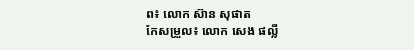ព៖ លោក ស៊ាន សុផាត
កែសម្រួល៖ លោក សេង ផល្លី